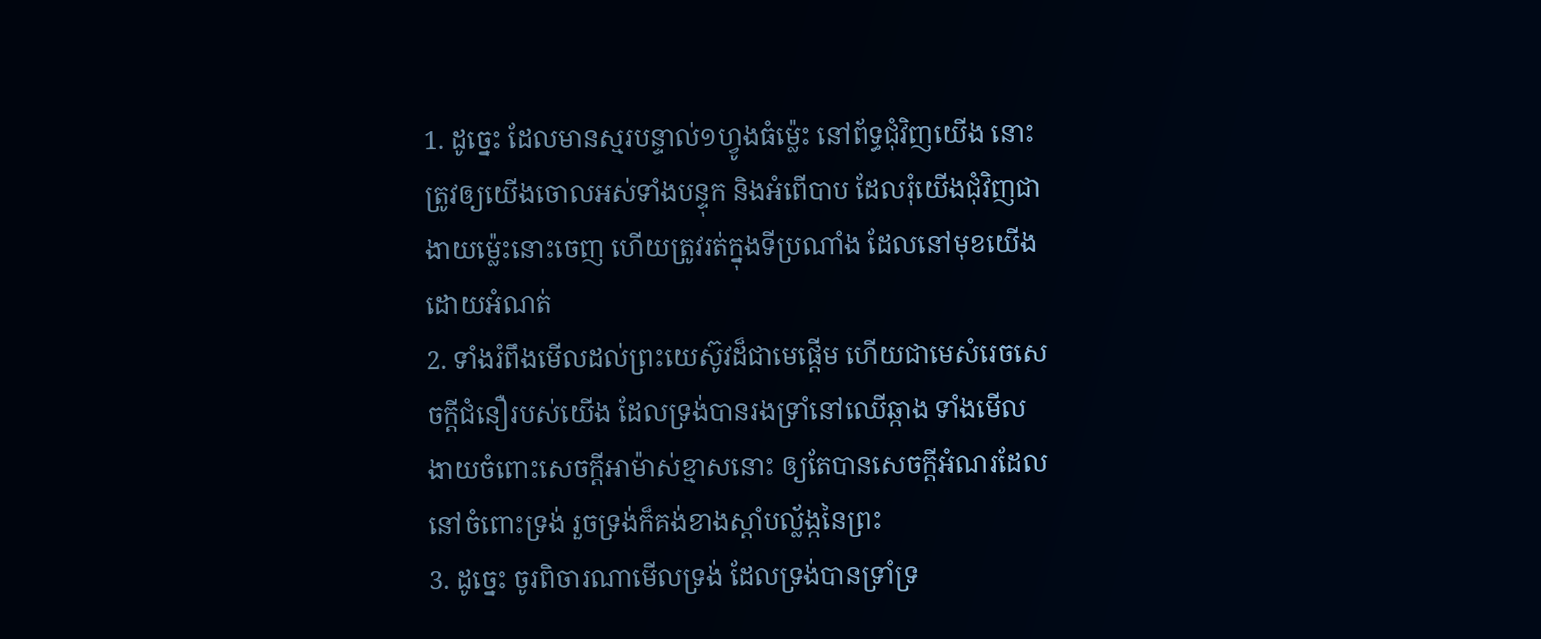1. ដូច្នេះ ដែលមានស្មរបន្ទាល់១ហ្វូងធំម៉្លេះ នៅព័ទ្ធជុំវិញយើង នោះត្រូវឲ្យយើងចោលអស់ទាំងបន្ទុក និងអំពើបាប ដែលរុំយើងជុំវិញជាងាយម៉្លេះនោះចេញ ហើយត្រូវរត់ក្នុងទីប្រណាំង ដែលនៅមុខយើង ដោយអំណត់
2. ទាំងរំពឹងមើលដល់ព្រះយេស៊ូវដ៏ជាមេផ្តើម ហើយជាមេសំរេចសេចក្ដីជំនឿរបស់យើង ដែលទ្រង់បានរងទ្រាំនៅឈើឆ្កាង ទាំងមើលងាយចំពោះសេចក្ដីអាម៉ាស់ខ្មាសនោះ ឲ្យតែបានសេចក្ដីអំណរដែលនៅចំពោះទ្រង់ រួចទ្រង់ក៏គង់ខាងស្តាំបល្ល័ង្កនៃព្រះ
3. ដូច្នេះ ចូរពិចារណាមើលទ្រង់ ដែលទ្រង់បានទ្រាំទ្រ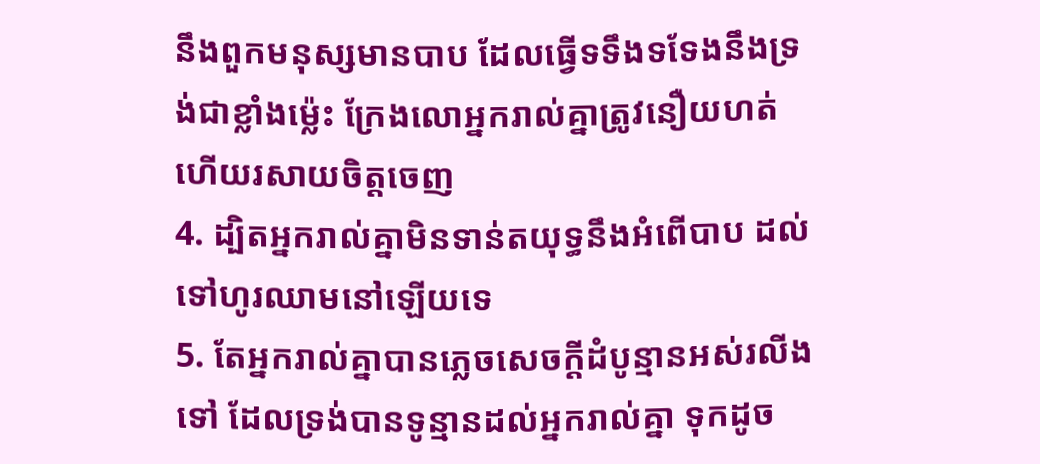នឹងពួកមនុស្សមានបាប ដែលធ្វើទទឹងទទែងនឹងទ្រង់ជាខ្លាំងម៉្លេះ ក្រែងលោអ្នករាល់គ្នាត្រូវនឿយហត់ ហើយរសាយចិត្តចេញ
4. ដ្បិតអ្នករាល់គ្នាមិនទាន់តយុទ្ធនឹងអំពើបាប ដល់ទៅហូរឈាមនៅឡើយទេ
5. តែអ្នករាល់គ្នាបានភ្លេចសេចក្ដីដំបូន្មានអស់រលីងទៅ ដែលទ្រង់បានទូន្មានដល់អ្នករាល់គ្នា ទុកដូច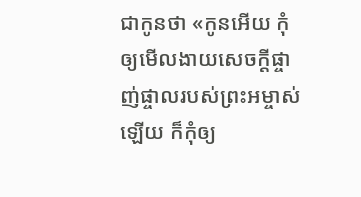ជាកូនថា «កូនអើយ កុំឲ្យមើលងាយសេចក្ដីផ្ចាញ់ផ្ចាលរបស់ព្រះអម្ចាស់ឡើយ ក៏កុំឲ្យ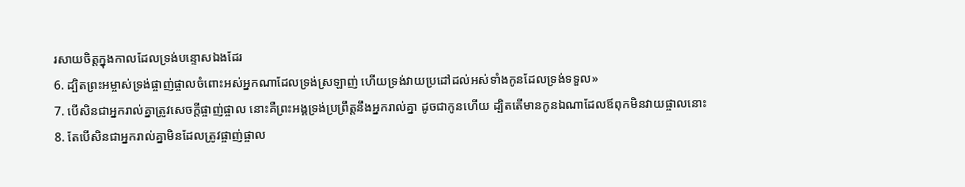រសាយចិត្តក្នុងកាលដែលទ្រង់បន្ទោសឯងដែរ
6. ដ្បិតព្រះអម្ចាស់ទ្រង់ផ្ចាញ់ផ្ចាលចំពោះអស់អ្នកណាដែលទ្រង់ស្រឡាញ់ ហើយទ្រង់វាយប្រដៅដល់អស់ទាំងកូនដែលទ្រង់ទទួល»
7. បើសិនជាអ្នករាល់គ្នាត្រូវសេចក្ដីផ្ចាញ់ផ្ចាល នោះគឺព្រះអង្គទ្រង់ប្រព្រឹត្តនឹងអ្នករាល់គ្នា ដូចជាកូនហើយ ដ្បិតតើមានកូនឯណាដែលឪពុកមិនវាយផ្ចាលនោះ
8. តែបើសិនជាអ្នករាល់គ្នាមិនដែលត្រូវផ្ចាញ់ផ្ចាល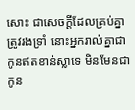សោះ ជាសេចក្ដីដែលគ្រប់គ្នាត្រូវរងទ្រាំ នោះអ្នករាល់គ្នាជាកូនឥតខាន់ស្លាទេ មិនមែនជាកូន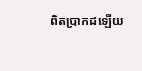ពិតប្រាកដឡើយ